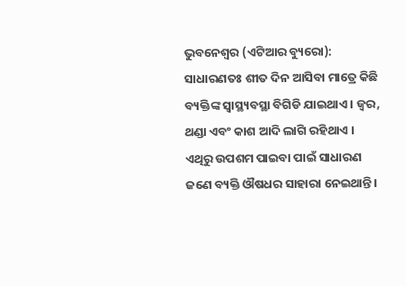ଭୁବନେଶ୍ୱର (ଏଟିଆର ବ୍ୟୁରୋ): ସାଧାରଣତଃ ଶୀତ ଦିନ ଆସିବା ମାତ୍ରେ କିଛି ବ୍ୟକ୍ତିଙ୍କ ସ୍ୱାସ୍ଥ୍ୟବସ୍ଥା ବିଗିଡି ଯାଇଥାଏ । ଜ୍ୱର, ଥଣ୍ଡା ଏବଂ କାଶ ଆଦି ଲାଗି ରହିଥାଏ । ଏଥିରୁ ଉପଶମ ପାଇବା ପାଇଁ ସାଧାରଣ ଜଣେ ବ୍ୟକ୍ତି ଔଷଧର ସାହାରା ନେଇଥାନ୍ତି ।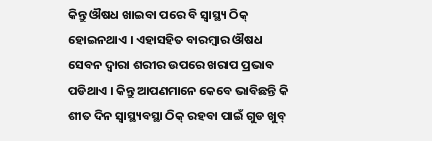କିନ୍ତୁ ଔଷଧ ଖାଇବା ପରେ ବି ସ୍ୱାସ୍ଥ୍ୟ ଠିକ୍ ହୋଇନଥାଏ । ଏହାସହିତ ବାରମ୍ବାର ଔଷଧ ସେବନ ଦ୍ୱାରା ଶରୀର ଉପରେ ଖରାପ ପ୍ରଭାବ ପଡିଥାଏ । କିନ୍ତୁ ଆପଣମାନେ କେବେ ଭାବିଛନ୍ତି କି ଶୀତ ଦିନ ସ୍ୱାସ୍ଥ୍ୟବସ୍ଥା ଠିକ୍ ରହବା ପାଇଁ ଗୁଡ ଖୁବ୍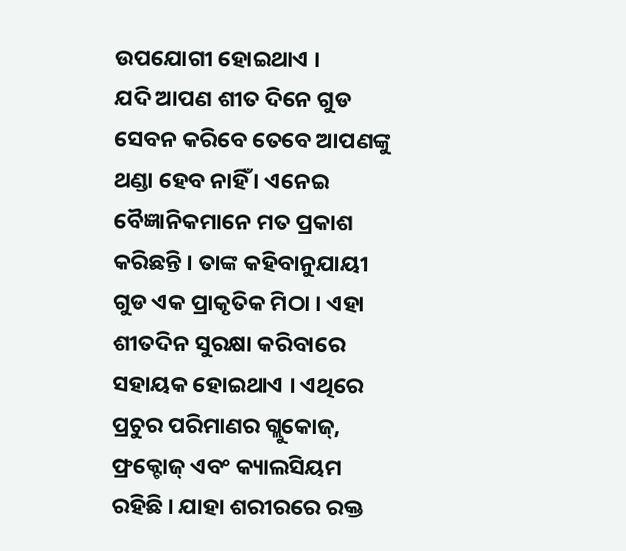ଉପଯୋଗୀ ହୋଇଥାଏ ।
ଯଦି ଆପଣ ଶୀତ ଦିନେ ଗୁଡ ସେବନ କରିବେ ତେବେ ଆପଣଙ୍କୁ ଥଣ୍ଡା ହେବ ନାହିଁ । ଏନେଇ ବୈଜ୍ଞାନିକମାନେ ମତ ପ୍ରକାଶ କରିଛନ୍ତି । ତାଙ୍କ କହିବାନୁଯାୟୀ ଗୁଡ ଏକ ପ୍ରାକୃତିକ ମିଠା । ଏହା ଶୀତଦିନ ସୁରକ୍ଷା କରିବାରେ ସହାୟକ ହୋଇଥାଏ । ଏଥିରେ ପ୍ରଚୁର ପରିମାଣର ଗ୍ଲୁକୋଜ୍, ଫ୍ରକ୍ଟୋଜ୍ ଏବଂ କ୍ୟାଲସିୟମ ରହିଛି । ଯାହା ଶରୀରରେ ରକ୍ତ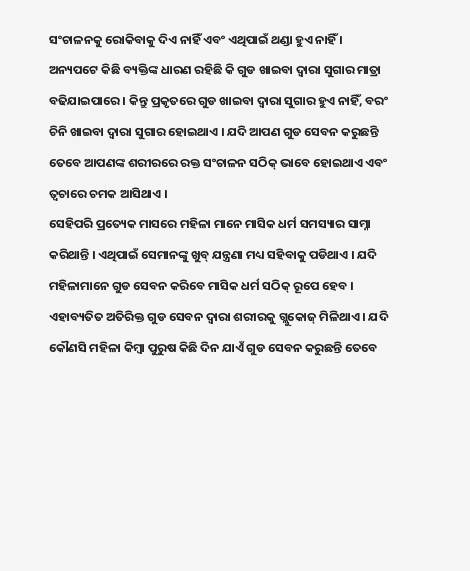ସଂଚାଳନକୁ ରୋକିବାକୁ ଦିଏ ନାହିଁ ଏବଂ ଏଥିପାଇଁ ଥଣ୍ଡା ହୁଏ ନାହିଁ । ଅନ୍ୟପଟେ କିଛି ବ୍ୟକ୍ତିଙ୍କ ଧାରଣ ରହିଛି କି ଗୁଡ ଖାଇବା ଦ୍ୱାରା ସୁଗାର ମାତ୍ରା ବଢିଯାଇପାରେ । କିନ୍ତୁ ପ୍ରକୃତରେ ଗୁଡ ଖାଇବା ଦ୍ୱାରା ସୁଗାର ହୁଏ ନାହିଁ, ବରଂ ଚିନି ଖାଇବା ଦ୍ୱାରା ସୁଗାର ହୋଇଥାଏ । ଯଦି ଆପଣ ଗୁଡ ସେବନ କରୁଛନ୍ତି ତେବେ ଆପଣଙ୍କ ଶରୀରରେ ରକ୍ତ ସଂଚାଳନ ସଠିକ୍ ଭାବେ ହୋଇଥାଏ ଏବଂ ତ୍ୱଚାରେ ଚମକ ଆସିଥାଏ ।
ସେହିପରି ପ୍ରତ୍ୟେକ ମାସରେ ମହିଳା ମାନେ ମାସିକ ଧର୍ମ ସମସ୍ୟାର ସାମ୍ନା କରିଥାନ୍ତି । ଏଥିପାଇଁ ସେମାନଙ୍କୁ ଖୁବ୍ ଯନ୍ତ୍ରଣା ମଧ୍ୟ ସହିବାକୁ ପଡିଥାଏ । ଯଦି ମହିଳାମାନେ ଗୁଡ ସେବନ କରିବେ ମାସିକ ଧର୍ମ ସଠିକ୍ ରୂପେ ହେବ ।
ଏହାବ୍ୟତିତ ଅତିରିକ୍ତ ଗୁଡ ସେବନ ଦ୍ୱାରା ଶରୀରକୁ ଗ୍ଲୁକୋଜ୍ ମିଳିଥାଏ । ଯଦି କୌଣସି ମହିଳା କିମ୍ବା ପୁରୁଷ କିଛି ଦିନ ଯାଏଁ ଗୁଡ ସେବନ କରୁଛନ୍ତି ତେବେ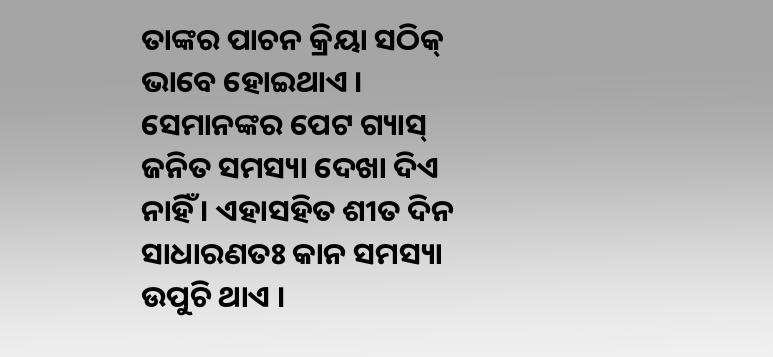ତାଙ୍କର ପାଚନ କ୍ରିୟା ସଠିକ୍ ଭାବେ ହୋଇଥାଏ । ସେମାନଙ୍କର ପେଟ ଗ୍ୟାସ୍ ଜନିତ ସମସ୍ୟା ଦେଖା ଦିଏ ନାହିଁ । ଏହାସହିତ ଶୀତ ଦିନ ସାଧାରଣତଃ କାନ ସମସ୍ୟା ଉପୁଚି ଥାଏ ।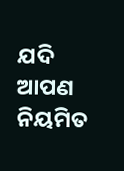ଯଦି ଆପଣ ନିୟମିତ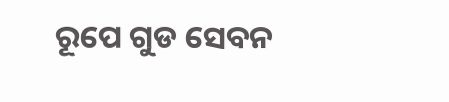ରୂପେ ଗୁଡ ସେବନ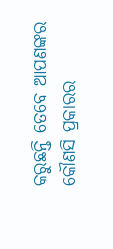କରୁଛନ୍ତି ତେବେ ଆପଣଙ୍କର କୌଣସି ପ୍ରକାରର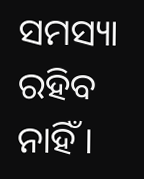ସମସ୍ୟା ରହିବ ନାହିଁ ।